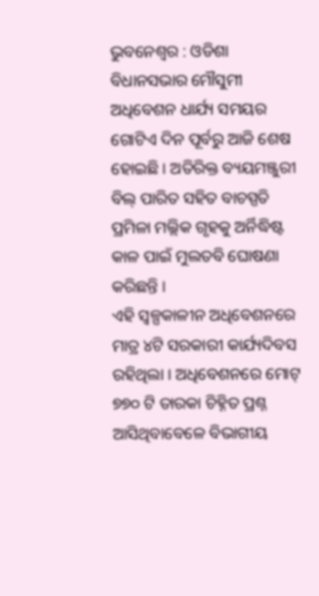ଭୁବନେଶ୍ୱର : ଓଡିଶା ବିଧାନସଭାର ମୌସୁମୀ ଅଧିବେଶନ ଧାର୍ଯ୍ୟ ସମୟର ଗୋଟିଏ ଦିନ ପୂର୍ବରୁ ଆଜି ଶେଷ ହୋଇଛି । ଅତିରିକ୍ତ ବ୍ୟୟମଞ୍ଜୁରୀ ବିଲ୍ ପାରିତ ସହିତ ବାଚସ୍ପତି ପ୍ରମିଳା ମଲ୍ଲିକ ଗୃହକୁ ଅର୍ନିଦ୍ଧିଷ୍ଟ କାଳ ପାଇଁ ମୁଲତବି ଘୋଷଣା କରିଛନ୍ତି ।
ଏହି ସ୍ୱଳ୍ପକାଳୀନ ଅଧିବେଶନରେ ମାତ୍ର ୪ଟି ସରକାରୀ କାର୍ଯ୍ୟଦିବସ ରହିଥିଲା । ଅଧିବେଶନରେ ମୋଟ୍ ୭୭୦ ଟି ତାରକା ଚିହ୍ନିତ ପ୍ରଶ୍ନ ଆସିଥିବାବେଳେ ବିଭାଗୀୟ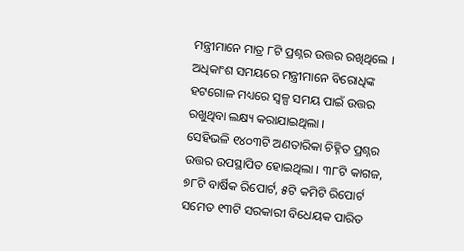ମନ୍ତ୍ରୀମାନେ ମାତ୍ର ୮ଟି ପ୍ରଶ୍ନର ଉତ୍ତର ରଖିଥିଲେ । ଅଧିକାଂଶ ସମୟରେ ମନ୍ତ୍ରୀମାନେ ବିରୋଧିଙ୍କ ହଟଗୋଳ ମଧ୍ୟରେ ସ୍ୱଳ୍ପ ସମୟ ପାଇଁ ଉତ୍ତର ରଖୁଥିବା ଲକ୍ଷ୍ୟ କରାଯାଇଥିଲା ।
ସେହିଭଳି ୧୪୦୩ଟି ଅଣତାରିକା ଚିହ୍ନିତ ପ୍ରଶ୍ନର ଉତ୍ତର ଉପସ୍ଥାପିତ ହୋଇଥିଲା । ୩୮ଟି କାଗଜ, ୭୮ଟି ବାର୍ଷିକ ରିପୋର୍ଟ, ୫ଟି କମିଟି ରିପୋର୍ଟ ସମେତ ୧୩ଟି ସରକାରୀ ବିଧେୟକ ପାରିତ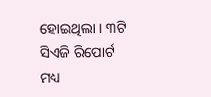ହୋଇଥିଲା । ୩ଟି ସିଏଜି ରିପୋର୍ଟ ମଧ୍ୟ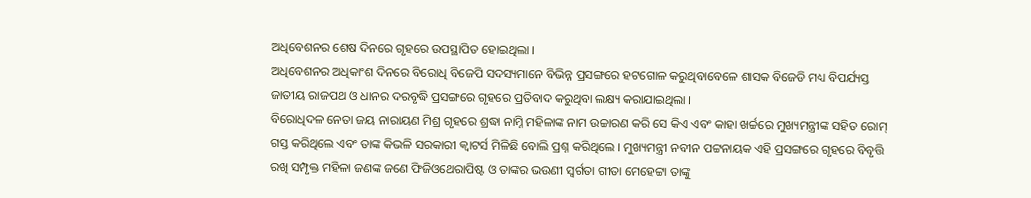ଅଧିବେଶନର ଶେଷ ଦିନରେ ଗୃହରେ ଉପସ୍ଥାପିତ ହୋଇଥିଲା ।
ଅଧିବେଶନର ଅଧିକାଂଶ ଦିନରେ ବିରୋଧି ବିଜେପି ସଦସ୍ୟମାନେ ବିଭିନ୍ନ ପ୍ରସଙ୍ଗରେ ହଟଗୋଳ କରୁଥିବାବେଳେ ଶାସକ ବିଜେଡି ମଧ୍ୟ ବିପର୍ଯ୍ୟସ୍ତ ଜାତୀୟ ରାଜପଥ ଓ ଧାନର ଦରବୃଦ୍ଧି ପ୍ରସଙ୍ଗରେ ଗୃହରେ ପ୍ରତିବାଦ କରୁଥିବା ଲକ୍ଷ୍ୟ କରାଯାଇଥିଲା ।
ବିରୋଧିଦଳ ନେତା ଜୟ ନାରାୟଣ ମିଶ୍ର ଗୃହରେ ଶ୍ରଦ୍ଧା ନାମ୍ନି ମହିଳାଙ୍କ ନାମ ଉଚ୍ଚାରଣ କରି ସେ କିଏ ଏବଂ କାହା ଖର୍ଚ୍ଚରେ ମୁଖ୍ୟମନ୍ତ୍ରୀଙ୍କ ସହିତ ରୋମ୍ ଗସ୍ତ କରିଥିଲେ ଏବଂ ତାଙ୍କ କିଭଳି ସରକାରୀ କ୍ୱାଟର୍ସ ମିଳିଛି ବୋଲି ପ୍ରଶ୍ନ କରିଥିଲେ । ମୁଖ୍ୟମନ୍ତ୍ରୀ ନବୀନ ପଟ୍ଟନାୟକ ଏହି ପ୍ରସଙ୍ଗରେ ଗୃହରେ ବିବୃତ୍ତି ରଖି ସମ୍ପୃକ୍ତ ମହିଳା ଜଣଙ୍କ ଜଣେ ଫିଜିଓଥେରାପିଷ୍ଟ ଓ ତାଙ୍କର ଭଉଣୀ ସ୍ୱର୍ଗତା ଗୀତା ମେହେଟ୍ଟା ତାଙ୍କୁ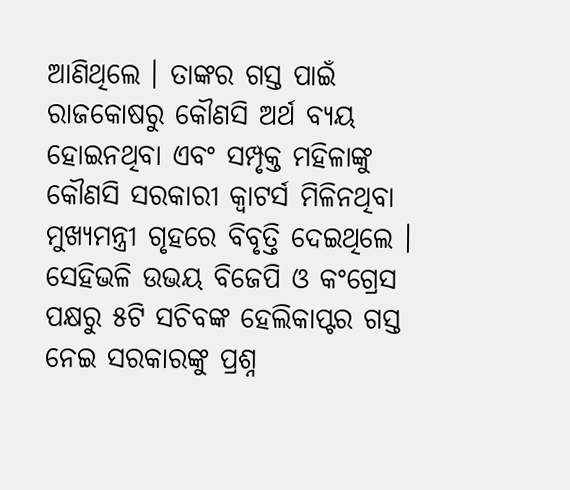ଆଣିଥିଲେ । ତାଙ୍କର ଗସ୍ତ ପାଇଁ ରାଜକୋଷରୁ କୌଣସି ଅର୍ଥ ବ୍ୟୟ ହୋଇନଥିବା ଏବଂ ସମ୍ପୃକ୍ତ ମହିଳାଙ୍କୁ କୌଣସି ସରକାରୀ କ୍ୱାଟର୍ସ ମିଳିନଥିବା ମୁଖ୍ୟମନ୍ତ୍ରୀ ଗୃହରେ ବିବୃତ୍ତି ଦେଇଥିଲେ ।
ସେହିଭଳି ଉଭୟ ବିଜେପି ଓ କଂଗ୍ରେସ ପକ୍ଷରୁ ୫ଟି ସଚିବଙ୍କ ହେଲିକାପ୍ଟର ଗସ୍ତ ନେଇ ସରକାରଙ୍କୁ ପ୍ରଶ୍ନ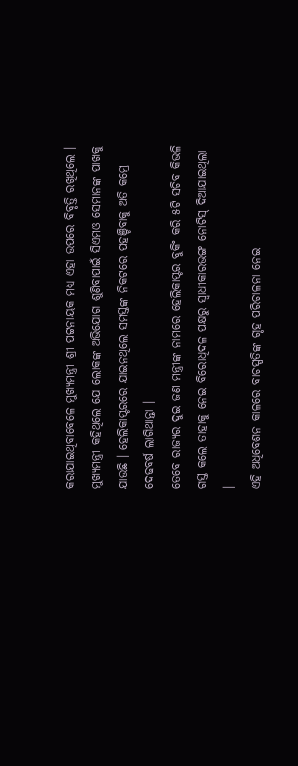କରାଯାଇଥିବାବେଳେ ମୁଖ୍ୟମନ୍ତ୍ରୀ ଶ୍ରୀ ପଟ୍ଟନାୟକ ମଧ୍ୟ ଏହା ଉପରେ ବିବୃତ୍ତି ରଖିଥିଲେ । ମୁଖ୍ୟମନ୍ତ୍ରୀ କହିଥିଲେ ଯେ ଲୋକଙ୍କ ଅଭିଯୋଗ ଶୁଣିବାପାଇଁ ସିଏମଓ ସେମାନଙ୍କ ପାଖକୁ ଯାଉଛି । ହେଲିକାପ୍ଟରରେ ଯାଇନଥିଲେ ସମସ୍ତଙ୍କ ନିକଟରେ ପହଞ୍ଚିବାକୁ ଅତି କମ୍ରେ ଦେଢବର୍ଷ ଲାଗିଥାନ୍ତା ।
ତେବେ ରାଜ୍ୟର ଦୁଇ ଜଣ ମନ୍ତ୍ରୀଙ୍କ ନାମରେ ହେଲିକାପ୍ଟର ବୁକିଂ କରି ୫ଟି ସଚିବ କିଭଳି ଗସ୍ତ କଲେ ତାହାକୁ ନେଇ ବିରୋଧିଦଳ ପକ୍ଷରୁ ସ୍ୱାଧୀକାରଭଙ୍ଗ ନୋଟିସ୍ ଦିଆଯାଇଥିଲା ।
ଏହି ଅଧିବେଶନ କାଳରେ ବାଚସ୍ପତିଙ୍କ ଗୃହ ପରିଚାଳନା ନେଇ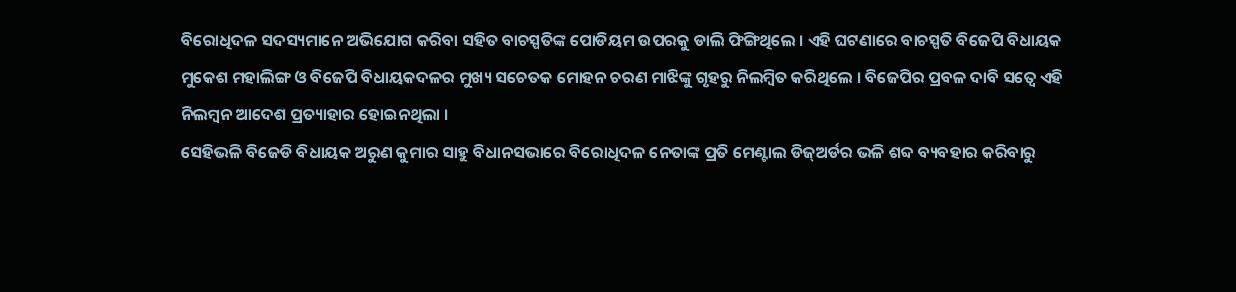ବିରୋଧିଦଳ ସଦସ୍ୟମାନେ ଅଭିଯୋଗ କରିବା ସହିତ ବାଚସ୍ପତିଙ୍କ ପୋଡିୟମ ଉପରକୁ ଡାଲି ଫିଙ୍ଗିଥିଲେ । ଏହି ଘଟଣାରେ ବାଚସ୍ପତି ବିଜେପି ବିଧାୟକ ମୁକେଶ ମହାଲିଙ୍ଗ ଓ ବିଜେପି ବିଧାୟକଦଳର ମୁଖ୍ୟ ସଚେତକ ମୋହନ ଚରଣ ମାଝିଙ୍କୁ ଗୃହରୁ ନିଲମ୍ବିତ କରିଥିଲେ । ବିଜେପିର ପ୍ରବଳ ଦାବି ସତ୍ୱେ ଏହି ନିଲମ୍ବନ ଆଦେଶ ପ୍ରତ୍ୟାହାର ହୋଇନଥିଲା ।
ସେହିଭଳି ବିଜେଡି ବିଧାୟକ ଅରୁଣ କୁମାର ସାହୁ ବିଧାନସଭାରେ ବିରୋଧିଦଳ ନେତାଙ୍କ ପ୍ରତି ମେଣ୍ଟାଲ ଡିଜ୍ଅର୍ଡର ଭଳି ଶବ୍ଦ ବ୍ୟବହାର କରିବାରୁ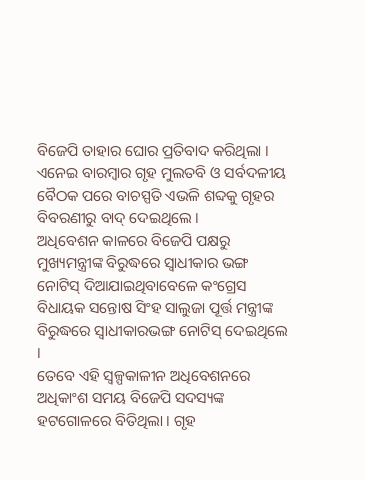ବିଜେପି ତାହାର ଘୋର ପ୍ରତିବାଦ କରିଥିଲା । ଏନେଇ ବାରମ୍ବାର ଗୃହ ମୁଲତବି ଓ ସର୍ବଦଳୀୟ ବୈଠକ ପରେ ବାଚସ୍ପତି ଏଭଳି ଶବ୍ଦକୁ ଗୃହର ବିବରଣୀରୁ ବାଦ୍ ଦେଇଥିଲେ ।
ଅଧିବେଶନ କାଳରେ ବିଜେପି ପକ୍ଷରୁ ମୁଖ୍ୟମନ୍ତ୍ରୀଙ୍କ ବିରୁଦ୍ଧରେ ସ୍ୱାଧୀକାର ଭଙ୍ଗ ନୋଟିସ୍ ଦିଆଯାଇଥିବାବେଳେ କଂଗ୍ରେସ ବିଧାୟକ ସନ୍ତୋଷ ସିଂହ ସାଲୁଜା ପୂର୍ତ୍ତ ମନ୍ତ୍ରୀଙ୍କ ବିରୁଦ୍ଧରେ ସ୍ୱାଧୀକାରଭଙ୍ଗ ନୋଟିସ୍ ଦେଇଥିଲେ ।
ତେବେ ଏହି ସ୍ୱଳ୍ପକାଳୀନ ଅଧିବେଶନରେ ଅଧିକାଂଶ ସମୟ ବିଜେପି ସଦସ୍ୟଙ୍କ ହଟଗୋଳରେ ବିତିଥିଲା । ଗୃହ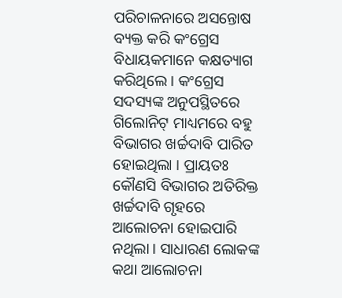ପରିଚାଳନାରେ ଅସନ୍ତୋଷ ବ୍ୟକ୍ତ କରି କଂଗ୍ରେସ ବିଧାୟକମାନେ କକ୍ଷତ୍ୟାଗ କରିଥିଲେ । କଂଗ୍ରେସ ସଦସ୍ୟଙ୍କ ଅନୁପସ୍ଥିତରେ ଗିଲୋନିଟ୍ ମାଧ୍ୟମରେ ବହୁ ବିଭାଗର ଖର୍ଚ୍ଚଦାବି ପାରିତ ହୋଇଥିଲା । ପ୍ରାୟତଃ କୌଣସି ବିଭାଗର ଅତିରିକ୍ତ ଖର୍ଚ୍ଚଦାବି ଗୃହରେ ଆଲୋଚନା ହୋଇପାରି ନଥିଲା । ସାଧାରଣ ଲୋକଙ୍କ କଥା ଆଲୋଚନା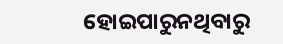ହୋଇପାରୁନଥିବାରୁ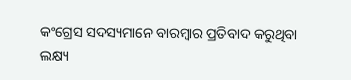କଂଗ୍ରେସ ସଦସ୍ୟମାନେ ବାରମ୍ବାର ପ୍ରତିବାଦ କରୁଥିବା ଲକ୍ଷ୍ୟ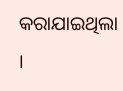କରାଯାଇଥିଲା ।